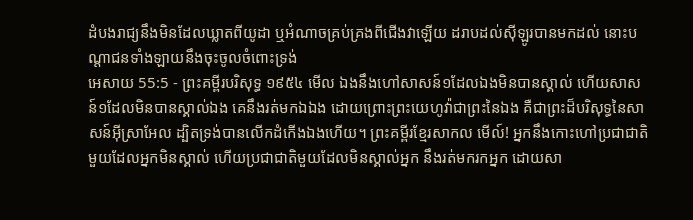ដំបងរាជ្យនឹងមិនដែលឃ្លាតពីយូដា ឬអំណាចគ្រប់គ្រងពីជើងវាឡើយ ដរាបដល់ស៊ីឡូរបានមកដល់ នោះបណ្តាជនទាំងឡាយនឹងចុះចូលចំពោះទ្រង់
អេសាយ 55:5 - ព្រះគម្ពីរបរិសុទ្ធ ១៩៥៤ មើល ឯងនឹងហៅសាសន៍១ដែលឯងមិនបានស្គាល់ ហើយសាសន៍១ដែលមិនបានស្គាល់ឯង គេនឹងរត់មកឯឯង ដោយព្រោះព្រះយេហូវ៉ាជាព្រះនៃឯង គឺជាព្រះដ៏បរិសុទ្ធនៃសាសន៍អ៊ីស្រាអែល ដ្បិតទ្រង់បានលើកដំកើងឯងហើយ។ ព្រះគម្ពីរខ្មែរសាកល មើល៍! អ្នកនឹងកោះហៅប្រជាជាតិមួយដែលអ្នកមិនស្គាល់ ហើយប្រជាជាតិមួយដែលមិនស្គាល់អ្នក នឹងរត់មករកអ្នក ដោយសា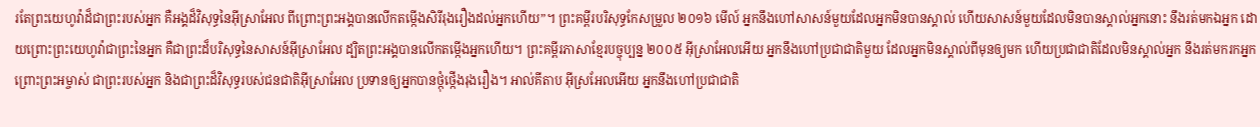រតែព្រះយេហូវ៉ាដ៏ជាព្រះរបស់អ្នក គឺអង្គដ៏វិសុទ្ធនៃអ៊ីស្រាអែល ពីព្រោះព្រះអង្គបានលើកតម្កើងសិរីរុងរឿងដល់អ្នកហើយ”។ ព្រះគម្ពីរបរិសុទ្ធកែសម្រួល ២០១៦ មើល៍ អ្នកនឹងហៅសាសន៍មួយដែលអ្នកមិនបានស្គាល់ ហើយសាសន៍មួយដែលមិនបានស្គាល់អ្នកនោះ នឹងរត់មកឯអ្នក ដោយព្រោះព្រះយេហូវ៉ាជាព្រះនៃអ្នក គឺជាព្រះដ៏បរិសុទ្ធនៃសាសន៍អ៊ីស្រាអែល ដ្បិតព្រះអង្គបានលើកតម្កើងអ្នកហើយ។ ព្រះគម្ពីរភាសាខ្មែរបច្ចុប្បន្ន ២០០៥ អ៊ីស្រាអែលអើយ អ្នកនឹងហៅប្រជាជាតិមួយ ដែលអ្នកមិនស្គាល់ពីមុនឲ្យមក ហើយប្រជាជាតិដែលមិនស្គាល់អ្នក នឹងរត់មករកអ្នក ព្រោះព្រះអម្ចាស់ ជាព្រះរបស់អ្នក និងជាព្រះដ៏វិសុទ្ធរបស់ជនជាតិអ៊ីស្រាអែល ប្រទានឲ្យអ្នកបានថ្កុំថ្កើងរុងរឿង។ អាល់គីតាប អ៊ីស្រអែលអើយ អ្នកនឹងហៅប្រជាជាតិ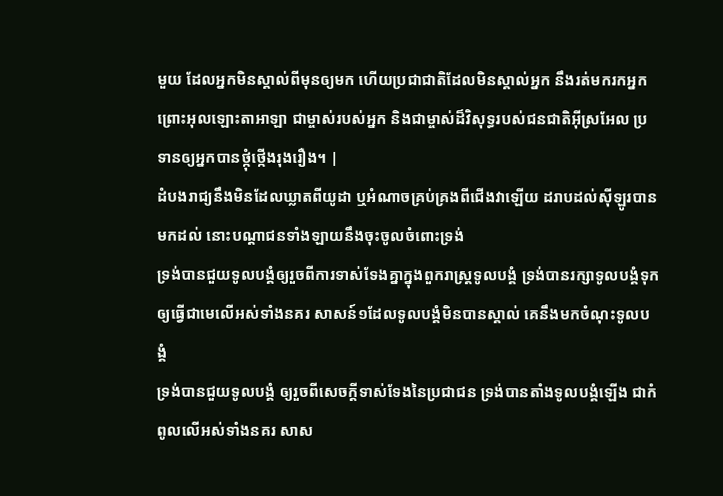មួយ ដែលអ្នកមិនស្គាល់ពីមុនឲ្យមក ហើយប្រជាជាតិដែលមិនស្គាល់អ្នក នឹងរត់មករកអ្នក ព្រោះអុលឡោះតាអាឡា ជាម្ចាស់របស់អ្នក និងជាម្ចាស់ដ៏វិសុទ្ធរបស់ជនជាតិអ៊ីស្រអែល ប្រទានឲ្យអ្នកបានថ្កុំថ្កើងរុងរឿង។ |
ដំបងរាជ្យនឹងមិនដែលឃ្លាតពីយូដា ឬអំណាចគ្រប់គ្រងពីជើងវាឡើយ ដរាបដល់ស៊ីឡូរបានមកដល់ នោះបណ្តាជនទាំងឡាយនឹងចុះចូលចំពោះទ្រង់
ទ្រង់បានជួយទូលបង្គំឲ្យរួចពីការទាស់ទែងគ្នាក្នុងពួករាស្ត្រទូលបង្គំ ទ្រង់បានរក្សាទូលបង្គំទុក ឲ្យធ្វើជាមេលើអស់ទាំងនគរ សាសន៍១ដែលទូលបង្គំមិនបានស្គាល់ គេនឹងមកចំណុះទូលបង្គំ
ទ្រង់បានជួយទូលបង្គំ ឲ្យរួចពីសេចក្ដីទាស់ទែងនៃប្រជាជន ទ្រង់បានតាំងទូលបង្គំឡើង ជាកំពូលលើអស់ទាំងនគរ សាស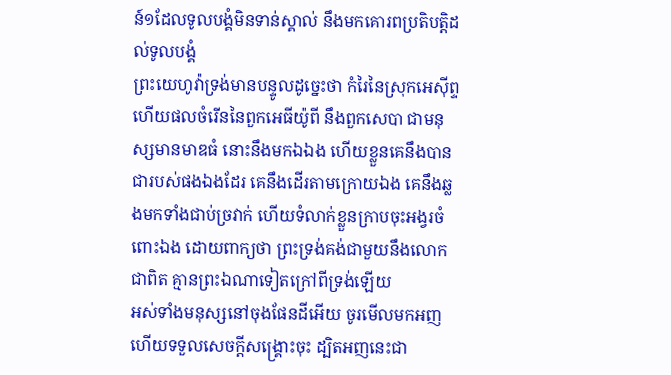ន៍១ដែលទូលបង្គំមិនទាន់ស្គាល់ នឹងមកគោរពប្រតិបត្តិដល់ទូលបង្គំ
ព្រះយេហូវ៉ាទ្រង់មានបន្ទូលដូច្នេះថា កំរៃនៃស្រុកអេស៊ីព្ទ ហើយផលចំរើននៃពួកអេធីយ៉ូពី នឹងពួកសេបា ជាមនុស្សមានមាឌធំ នោះនឹងមកឯឯង ហើយខ្លួនគេនឹងបានជារបស់ផងឯងដែរ គេនឹងដើរតាមក្រោយឯង គេនឹងឆ្លងមកទាំងជាប់ច្រវាក់ ហើយទំលាក់ខ្លួនក្រាបចុះអង្វរចំពោះឯង ដោយពាក្យថា ព្រះទ្រង់គង់ជាមួយនឹងលោកជាពិត គ្មានព្រះឯណាទៀតក្រៅពីទ្រង់ឡើយ
អស់ទាំងមនុស្សនៅចុងផែនដីអើយ ចូរមើលមកអញ ហើយទទួលសេចក្ដីសង្គ្រោះចុះ ដ្បិតអញនេះជា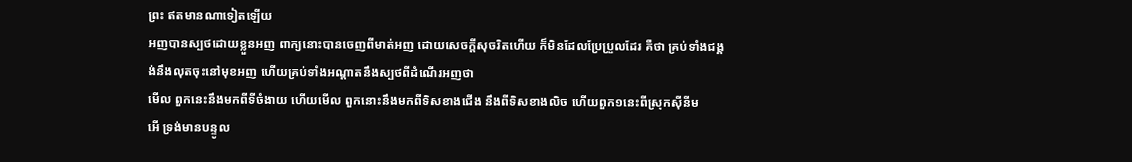ព្រះ ឥតមានណាទៀតឡើយ
អញបានស្បថដោយខ្លួនអញ ពាក្យនោះបានចេញពីមាត់អញ ដោយសេចក្ដីសុចរិតហើយ ក៏មិនដែលប្រែប្រួលដែរ គឺថា គ្រប់ទាំងជង្គង់នឹងលុតចុះនៅមុខអញ ហើយគ្រប់ទាំងអណ្តាតនឹងស្បថពីដំណើរអញថា
មើល ពួកនេះនឹងមកពីទីចំងាយ ហើយមើល ពួកនោះនឹងមកពីទិសខាងជើង នឹងពីទិសខាងលិច ហើយពួក១នេះពីស្រុកស៊ីនីម
អើ ទ្រង់មានបន្ទូល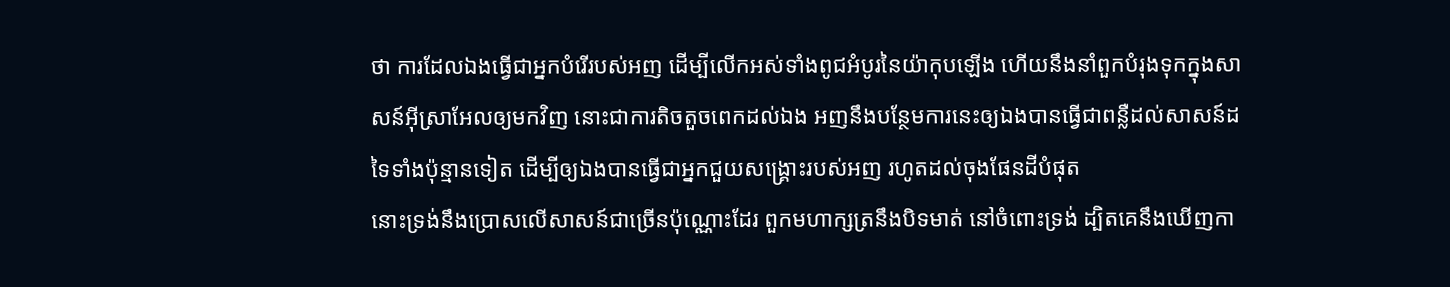ថា ការដែលឯងធ្វើជាអ្នកបំរើរបស់អញ ដើម្បីលើកអស់ទាំងពូជអំបូរនៃយ៉ាកុបឡើង ហើយនឹងនាំពួកបំរុងទុកក្នុងសាសន៍អ៊ីស្រាអែលឲ្យមកវិញ នោះជាការតិចតួចពេកដល់ឯង អញនឹងបន្ថែមការនេះឲ្យឯងបានធ្វើជាពន្លឺដល់សាសន៍ដទៃទាំងប៉ុន្មានទៀត ដើម្បីឲ្យឯងបានធ្វើជាអ្នកជួយសង្គ្រោះរបស់អញ រហូតដល់ចុងផែនដីបំផុត
នោះទ្រង់នឹងប្រោសលើសាសន៍ជាច្រើនប៉ុណ្ណោះដែរ ពួកមហាក្សត្រនឹងបិទមាត់ នៅចំពោះទ្រង់ ដ្បិតគេនឹងឃើញកា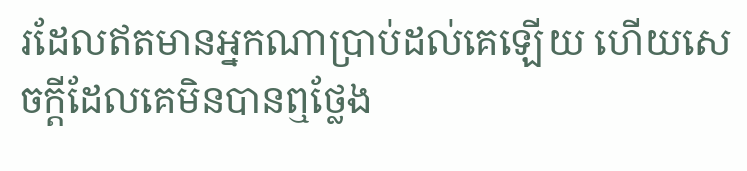រដែលឥតមានអ្នកណាប្រាប់ដល់គេឡើយ ហើយសេចក្ដីដែលគេមិនបានឮថ្លែង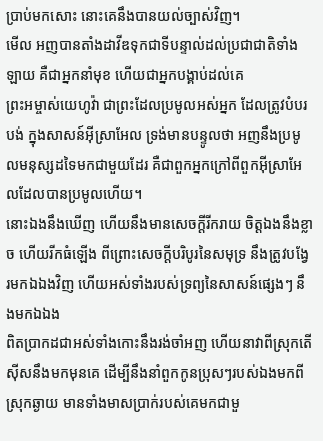ប្រាប់មកសោះ នោះគេនឹងបានយល់ច្បាស់វិញ។
មើល អញបានតាំងដាវីឌទុកជាទីបន្ទាល់ដល់ប្រជាជាតិទាំងឡាយ គឺជាអ្នកនាំមុខ ហើយជាអ្នកបង្គាប់ដល់គេ
ព្រះអម្ចាស់យេហូវ៉ា ជាព្រះដែលប្រមូលអស់អ្នក ដែលត្រូវបំបរបង់ ក្នុងសាសន៍អ៊ីស្រាអែល ទ្រង់មានបន្ទូលថា អញនឹងប្រមូលមនុស្សដទៃមកជាមួយដែរ គឺជាពួកអ្នកក្រៅពីពួកអ៊ីស្រាអែលដែលបានប្រមូលហើយ។
នោះឯងនឹងឃើញ ហើយនឹងមានសេចក្ដីរីករាយ ចិត្តឯងនឹងខ្លាច ហើយរីកធំឡើង ពីព្រោះសេចក្ដីបរិបូរនៃសមុទ្រ នឹងត្រូវបង្វែរមកឯឯងវិញ ហើយអស់ទាំងរបស់ទ្រព្យនៃសាសន៍ផ្សេងៗ នឹងមកឯឯង
ពិតប្រាកដជាអស់ទាំងកោះនឹងរង់ចាំអញ ហើយនាវាពីស្រុកតើស៊ីសនឹងមកមុនគេ ដើម្បីនឹងនាំពួកកូនប្រុសៗរបស់ឯងមកពីស្រុកឆ្ងាយ មានទាំងមាសប្រាក់របស់គេមកជាមួ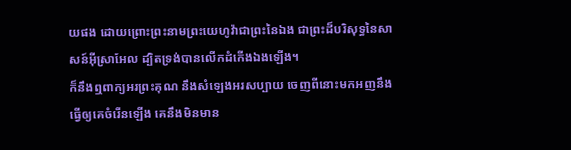យផង ដោយព្រោះព្រះនាមព្រះយេហូវ៉ាជាព្រះនៃឯង ជាព្រះដ៏បរិសុទ្ធនៃសាសន៍អ៊ីស្រាអែល ដ្បិតទ្រង់បានលើកដំកើងឯងឡើង។
ក៏នឹងឮពាក្យអរព្រះគុណ នឹងសំឡេងអរសប្បាយ ចេញពីនោះមកអញនឹងធ្វើឲ្យគេចំរើនឡើង គេនឹងមិនមាន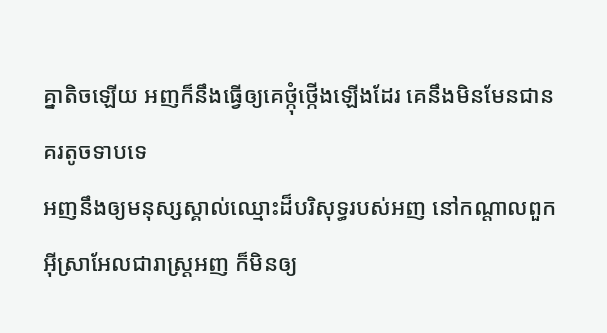គ្នាតិចឡើយ អញក៏នឹងធ្វើឲ្យគេថ្កុំថ្កើងឡើងដែរ គេនឹងមិនមែនជានគរតូចទាបទេ
អញនឹងឲ្យមនុស្សស្គាល់ឈ្មោះដ៏បរិសុទ្ធរបស់អញ នៅកណ្តាលពួកអ៊ីស្រាអែលជារាស្ត្រអញ ក៏មិនឲ្យ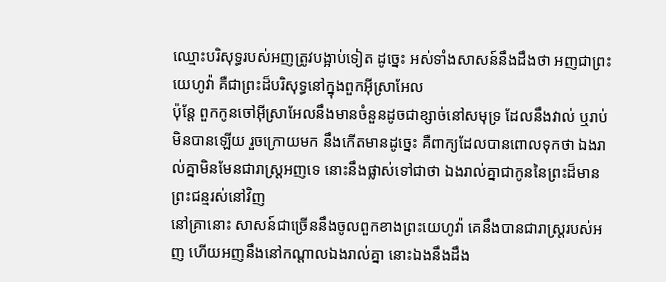ឈ្មោះបរិសុទ្ធរបស់អញត្រូវបង្អាប់ទៀត ដូច្នេះ អស់ទាំងសាសន៍នឹងដឹងថា អញជាព្រះយេហូវ៉ា គឺជាព្រះដ៏បរិសុទ្ធនៅក្នុងពួកអ៊ីស្រាអែល
ប៉ុន្តែ ពួកកូនចៅអ៊ីស្រាអែលនឹងមានចំនួនដូចជាខ្សាច់នៅសមុទ្រ ដែលនឹងវាល់ ឬរាប់មិនបានឡើយ រួចក្រោយមក នឹងកើតមានដូច្នេះ គឺពាក្យដែលបានពោលទុកថា ឯងរាល់គ្នាមិនមែនជារាស្ត្រអញទេ នោះនឹងផ្លាស់ទៅជាថា ឯងរាល់គ្នាជាកូននៃព្រះដ៏មានព្រះជន្មរស់នៅវិញ
នៅគ្រានោះ សាសន៍ជាច្រើននឹងចូលពួកខាងព្រះយេហូវ៉ា គេនឹងបានជារាស្ត្ររបស់អញ ហើយអញនឹងនៅកណ្តាលឯងរាល់គ្នា នោះឯងនឹងដឹង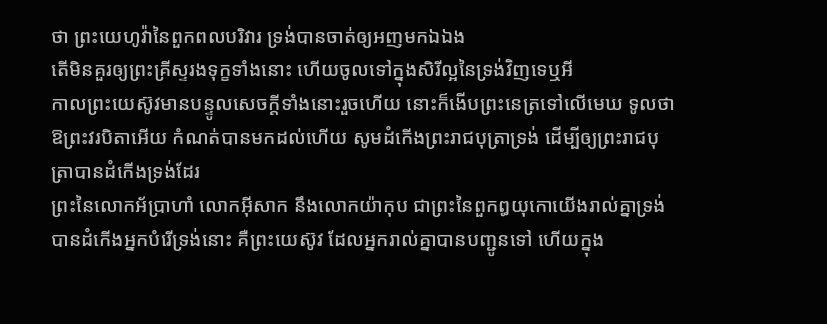ថា ព្រះយេហូវ៉ានៃពួកពលបរិវារ ទ្រង់បានចាត់ឲ្យអញមកឯឯង
តើមិនគួរឲ្យព្រះគ្រីស្ទរងទុក្ខទាំងនោះ ហើយចូលទៅក្នុងសិរីល្អនៃទ្រង់វិញទេឬអី
កាលព្រះយេស៊ូវមានបន្ទូលសេចក្ដីទាំងនោះរួចហើយ នោះក៏ងើបព្រះនេត្រទៅលើមេឃ ទូលថា ឱព្រះវរបិតាអើយ កំណត់បានមកដល់ហើយ សូមដំកើងព្រះរាជបុត្រាទ្រង់ ដើម្បីឲ្យព្រះរាជបុត្រាបានដំកើងទ្រង់ដែរ
ព្រះនៃលោកអ័ប្រាហាំ លោកអ៊ីសាក នឹងលោកយ៉ាកុប ជាព្រះនៃពួកឰយុកោយើងរាល់គ្នាទ្រង់បានដំកើងអ្នកបំរើទ្រង់នោះ គឺព្រះយេស៊ូវ ដែលអ្នករាល់គ្នាបានបញ្ជូនទៅ ហើយក្នុង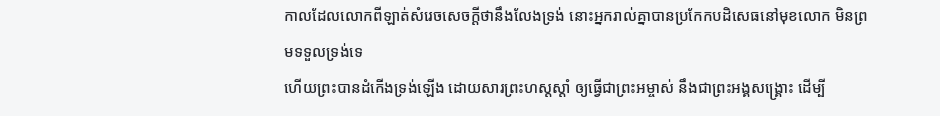កាលដែលលោកពីឡាត់សំរេចសេចក្ដីថានឹងលែងទ្រង់ នោះអ្នករាល់គ្នាបានប្រកែកបដិសេធនៅមុខលោក មិនព្រមទទួលទ្រង់ទេ
ហើយព្រះបានដំកើងទ្រង់ឡើង ដោយសារព្រះហស្តស្តាំ ឲ្យធ្វើជាព្រះអម្ចាស់ នឹងជាព្រះអង្គសង្គ្រោះ ដើម្បី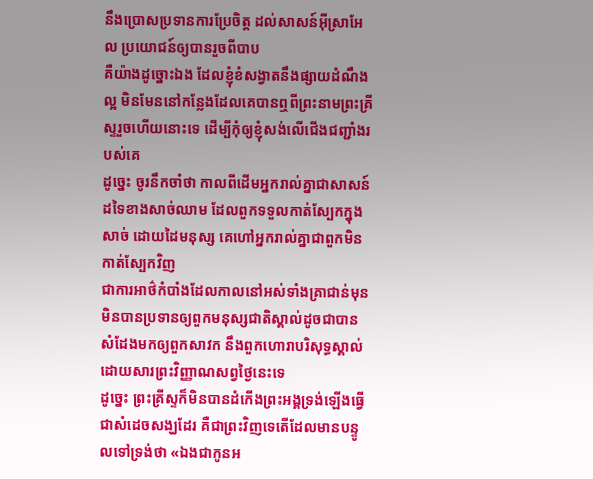នឹងប្រោសប្រទានការប្រែចិត្ត ដល់សាសន៍អ៊ីស្រាអែល ប្រយោជន៍ឲ្យបានរួចពីបាប
គឺយ៉ាងដូច្នោះឯង ដែលខ្ញុំខំសង្វាតនឹងផ្សាយដំណឹងល្អ មិនមែននៅកន្លែងដែលគេបានឮពីព្រះនាមព្រះគ្រីស្ទរួចហើយនោះទេ ដើម្បីកុំឲ្យខ្ញុំសង់លើជើងជញ្ជាំងរបស់គេ
ដូច្នេះ ចូរនឹកចាំថា កាលពីដើមអ្នករាល់គ្នាជាសាសន៍ដទៃខាងសាច់ឈាម ដែលពួកទទួលកាត់ស្បែកក្នុងសាច់ ដោយដៃមនុស្ស គេហៅអ្នករាល់គ្នាជាពួកមិនកាត់ស្បែកវិញ
ជាការអាថ៌កំបាំងដែលកាលនៅអស់ទាំងគ្រាជាន់មុន មិនបានប្រទានឲ្យពួកមនុស្សជាតិស្គាល់ដូចជាបានសំដែងមកឲ្យពួកសាវក នឹងពួកហោរាបរិសុទ្ធស្គាល់ ដោយសារព្រះវិញ្ញាណសព្វថ្ងៃនេះទេ
ដូច្នេះ ព្រះគ្រីស្ទក៏មិនបានដំកើងព្រះអង្គទ្រង់ឡើងធ្វើជាសំដេចសង្ឃដែរ គឺជាព្រះវិញទេតើដែលមានបន្ទូលទៅទ្រង់ថា «ឯងជាកូនអ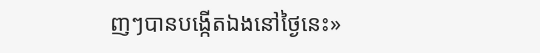ញៗបានបង្កើតឯងនៅថ្ងៃនេះ»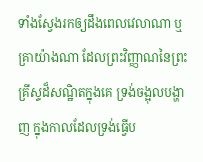ទាំងស្វែងរកឲ្យដឹងពេលវេលាណា ឬគ្រាយ៉ាងណា ដែលព្រះវិញ្ញាណនៃព្រះគ្រីស្ទដ៏សណ្ឋិតក្នុងគេ ទ្រង់ចង្អុលបង្ហាញ ក្នុងកាលដែលទ្រង់ធ្វើប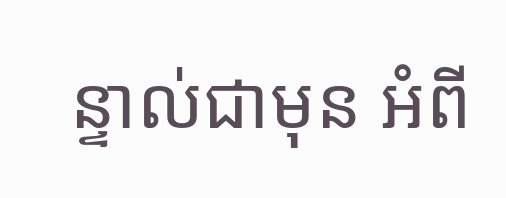ន្ទាល់ជាមុន អំពី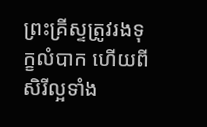ព្រះគ្រីស្ទត្រូវរងទុក្ខលំបាក ហើយពីសិរីល្អទាំង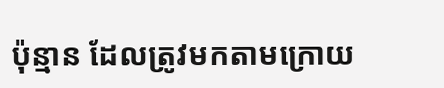ប៉ុន្មាន ដែលត្រូវមកតាមក្រោយ